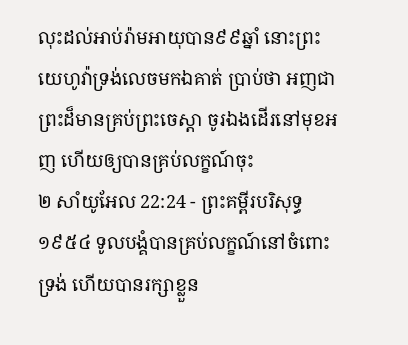លុះដល់អាប់រ៉ាមអាយុបាន៩៩ឆ្នាំ នោះព្រះយេហូវ៉ាទ្រង់លេចមកឯគាត់ ប្រាប់ថា អញជាព្រះដ៏មានគ្រប់ព្រះចេស្តា ចូរឯងដើរនៅមុខអញ ហើយឲ្យបានគ្រប់លក្ខណ៍ចុះ
២ សាំយូអែល 22:24 - ព្រះគម្ពីរបរិសុទ្ធ ១៩៥៤ ទូលបង្គំបានគ្រប់លក្ខណ៍នៅចំពោះទ្រង់ ហើយបានរក្សាខ្លួន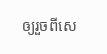ឲ្យរួចពីសេ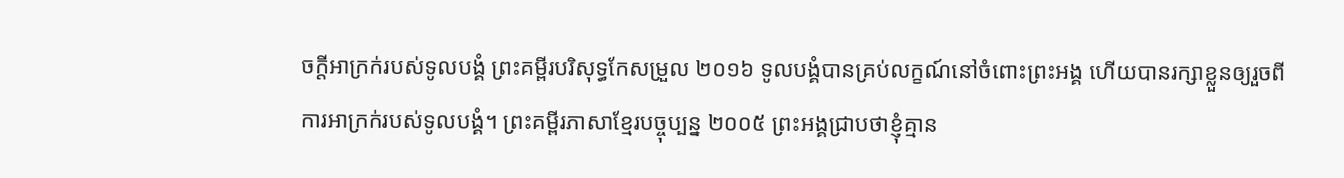ចក្ដីអាក្រក់របស់ទូលបង្គំ ព្រះគម្ពីរបរិសុទ្ធកែសម្រួល ២០១៦ ទូលបង្គំបានគ្រប់លក្ខណ៍នៅចំពោះព្រះអង្គ ហើយបានរក្សាខ្លួនឲ្យរួចពីការអាក្រក់របស់ទូលបង្គំ។ ព្រះគម្ពីរភាសាខ្មែរបច្ចុប្បន្ន ២០០៥ ព្រះអង្គជ្រាបថាខ្ញុំគ្មាន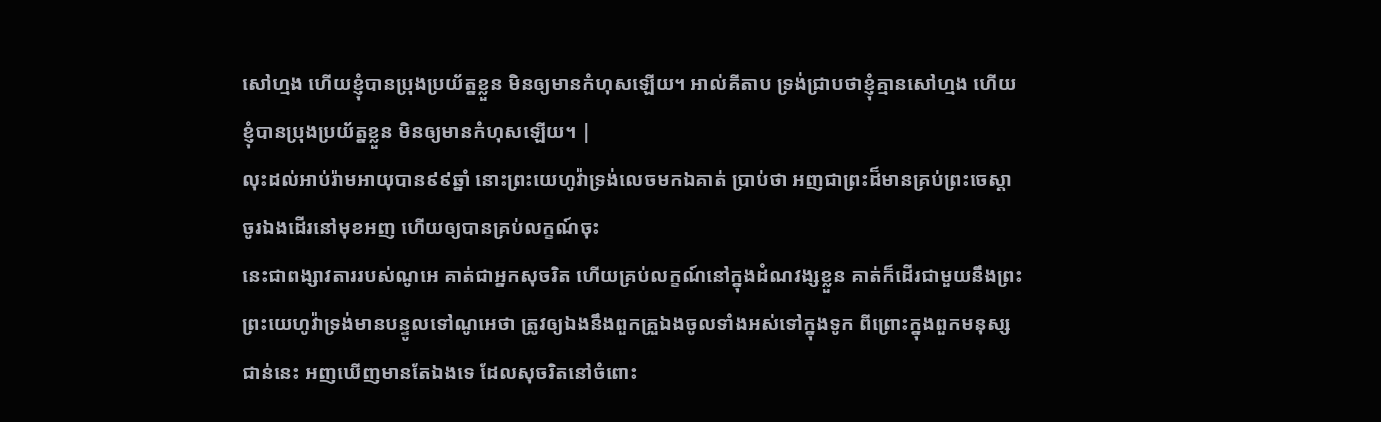សៅហ្មង ហើយខ្ញុំបានប្រុងប្រយ័ត្នខ្លួន មិនឲ្យមានកំហុសឡើយ។ អាល់គីតាប ទ្រង់ជ្រាបថាខ្ញុំគ្មានសៅហ្មង ហើយខ្ញុំបានប្រុងប្រយ័ត្នខ្លួន មិនឲ្យមានកំហុសឡើយ។ |
លុះដល់អាប់រ៉ាមអាយុបាន៩៩ឆ្នាំ នោះព្រះយេហូវ៉ាទ្រង់លេចមកឯគាត់ ប្រាប់ថា អញជាព្រះដ៏មានគ្រប់ព្រះចេស្តា ចូរឯងដើរនៅមុខអញ ហើយឲ្យបានគ្រប់លក្ខណ៍ចុះ
នេះជាពង្សាវតាររបស់ណូអេ គាត់ជាអ្នកសុចរិត ហើយគ្រប់លក្ខណ៍នៅក្នុងដំណវង្សខ្លួន គាត់ក៏ដើរជាមួយនឹងព្រះ
ព្រះយេហូវ៉ាទ្រង់មានបន្ទូលទៅណូអេថា ត្រូវឲ្យឯងនឹងពួកគ្រួឯងចូលទាំងអស់ទៅក្នុងទូក ពីព្រោះក្នុងពួកមនុស្សជាន់នេះ អញឃើញមានតែឯងទេ ដែលសុចរិតនៅចំពោះ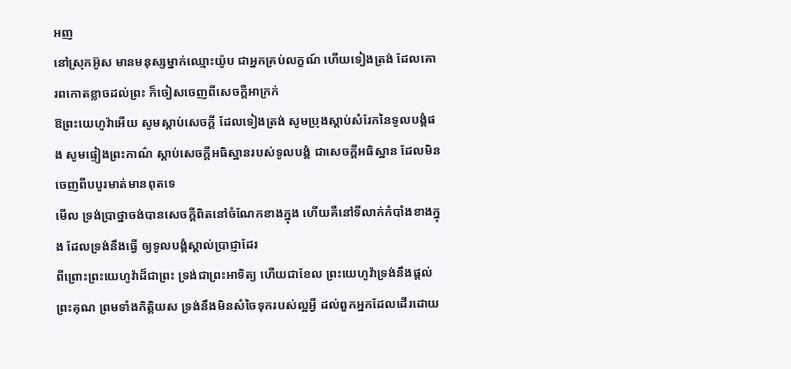អញ
នៅស្រុកអ៊ូស មានមនុស្សម្នាក់ឈ្មោះយ៉ូប ជាអ្នកគ្រប់លក្ខណ៍ ហើយទៀងត្រង់ ដែលគោរពកោតខ្លាចដល់ព្រះ ក៏ចៀសចេញពីសេចក្ដីអាក្រក់
ឱព្រះយេហូវ៉ាអើយ សូមស្តាប់សេចក្ដី ដែលទៀងត្រង់ សូមប្រុងស្តាប់សំរែកនៃទូលបង្គំផង សូមផ្ទៀងព្រះកាណ៌ ស្តាប់សេចក្ដីអធិស្ឋានរបស់ទូលបង្គំ ជាសេចក្ដីអធិស្ឋាន ដែលមិនចេញពីបបូរមាត់មានពុតទេ
មើល ទ្រង់ប្រាថ្នាចង់បានសេចក្ដីពិតនៅចំណែកខាងក្នុង ហើយគឺនៅទីលាក់កំបាំងខាងក្នុង ដែលទ្រង់នឹងធ្វើ ឲ្យទូលបង្គំស្គាល់ប្រាជ្ញាដែរ
ពីព្រោះព្រះយេហូវ៉ាដ៏ជាព្រះ ទ្រង់ជាព្រះអាទិត្យ ហើយជាខែល ព្រះយេហូវ៉ាទ្រង់នឹងផ្តល់ព្រះគុណ ព្រមទាំងកិត្តិយស ទ្រង់នឹងមិនសំចៃទុករបស់ល្អអ្វី ដល់ពួកអ្នកដែលដើរដោយ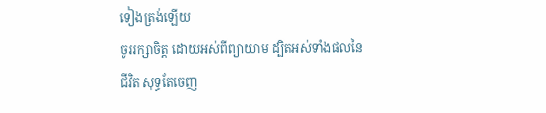ទៀងត្រង់ឡើយ
ចូររក្សាចិត្ត ដោយអស់ពីព្យាយាម ដ្បិតអស់ទាំងផលនៃជីវិត សុទ្ធតែចេញ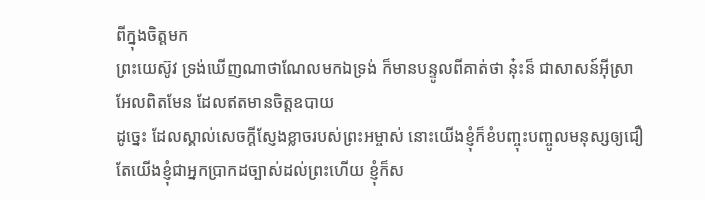ពីក្នុងចិត្តមក
ព្រះយេស៊ូវ ទ្រង់ឃើញណាថាណែលមកឯទ្រង់ ក៏មានបន្ទូលពីគាត់ថា នុ៎ះន៏ ជាសាសន៍អ៊ីស្រាអែលពិតមែន ដែលឥតមានចិត្តឧបាយ
ដូច្នេះ ដែលស្គាល់សេចក្ដីស្ញែងខ្លាចរបស់ព្រះអម្ចាស់ នោះយើងខ្ញុំក៏ខំបញ្ចុះបញ្ចូលមនុស្សឲ្យជឿ តែយើងខ្ញុំជាអ្នកប្រាកដច្បាស់ដល់ព្រះហើយ ខ្ញុំក៏ស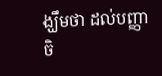ង្ឃឹមថា ដល់បញ្ញាចិ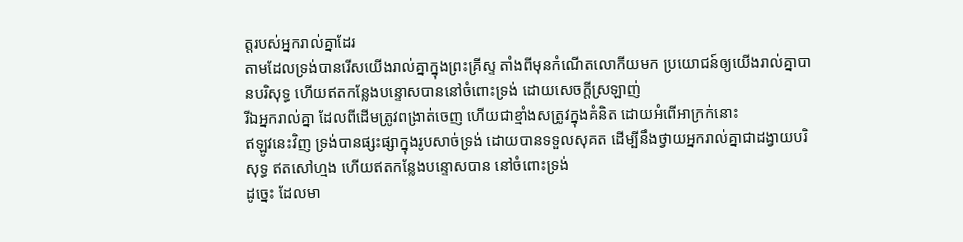ត្តរបស់អ្នករាល់គ្នាដែរ
តាមដែលទ្រង់បានរើសយើងរាល់គ្នាក្នុងព្រះគ្រីស្ទ តាំងពីមុនកំណើតលោកីយមក ប្រយោជន៍ឲ្យយើងរាល់គ្នាបានបរិសុទ្ធ ហើយឥតកន្លែងបន្ទោសបាននៅចំពោះទ្រង់ ដោយសេចក្ដីស្រឡាញ់
រីឯអ្នករាល់គ្នា ដែលពីដើមត្រូវពង្រាត់ចេញ ហើយជាខ្មាំងសត្រូវក្នុងគំនិត ដោយអំពើអាក្រក់នោះ
ឥឡូវនេះវិញ ទ្រង់បានផ្សះផ្សាក្នុងរូបសាច់ទ្រង់ ដោយបានទទួលសុគត ដើម្បីនឹងថ្វាយអ្នករាល់គ្នាជាដង្វាយបរិសុទ្ធ ឥតសៅហ្មង ហើយឥតកន្លែងបន្ទោសបាន នៅចំពោះទ្រង់
ដូច្នេះ ដែលមា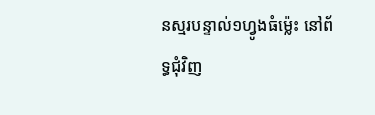នស្មរបន្ទាល់១ហ្វូងធំម៉្លេះ នៅព័ទ្ធជុំវិញ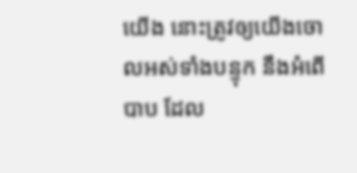យើង នោះត្រូវឲ្យយើងចោលអស់ទាំងបន្ទុក នឹងអំពើបាប ដែល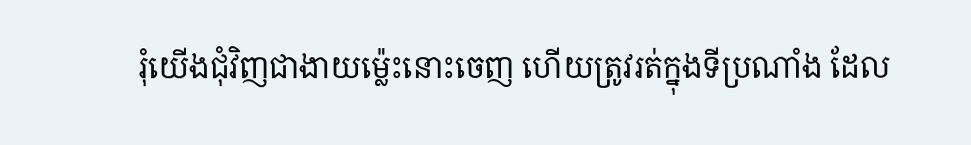រុំយើងជុំវិញជាងាយម៉្លេះនោះចេញ ហើយត្រូវរត់ក្នុងទីប្រណាំង ដែល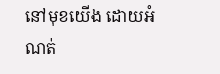នៅមុខយើង ដោយអំណត់